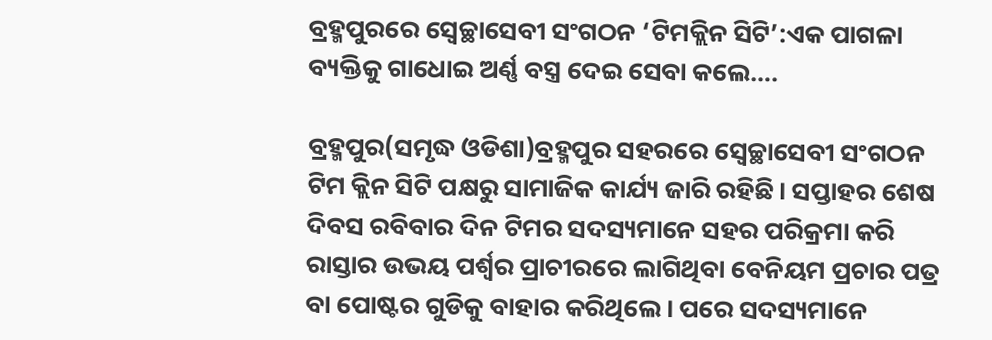ବ୍ରହ୍ମପୁରରେ ସ୍ୱେଚ୍ଛାସେବୀ ସଂଗଠନ ‘ଟିମକ୍ଲିନ ସିଟି’:ଏକ ପାଗଳା ବ୍ୟକ୍ତିକୁ ଗାଧୋଇ ଅର୍ଣ୍ଣ ବସ୍ତ୍ର ଦେଇ ସେବା କଲେ….

ବ୍ରହ୍ମପୁର(ସମୃଦ୍ଧ ଓଡିଶା)ବ୍ରହ୍ମପୁର ସହରରେ ସ୍ୱେଚ୍ଛାସେବୀ ସଂଗଠନ ଟିମ କ୍ଲିନ ସିଟି ପକ୍ଷରୁ ସାମାଜିକ କାର୍ଯ୍ୟ ଜାରି ରହିଛି। ସପ୍ତାହର ଶେଷ ଦିବସ ରବିବାର ଦିନ ଟିମର ସଦସ୍ୟମାନେ ସହର ପରିକ୍ରମା କରି ରାସ୍ତାର ଉଭୟ ପର୍ଶ୍ୱର ପ୍ରାଚୀରରେ ଲାଗିଥିବା ବେନିୟମ ପ୍ରଚାର ପତ୍ର ବା ପୋଷ୍ଟର ଗୁଡିକୁ ବାହାର କରିଥିଲେ। ପରେ ସଦସ୍ୟମାନେ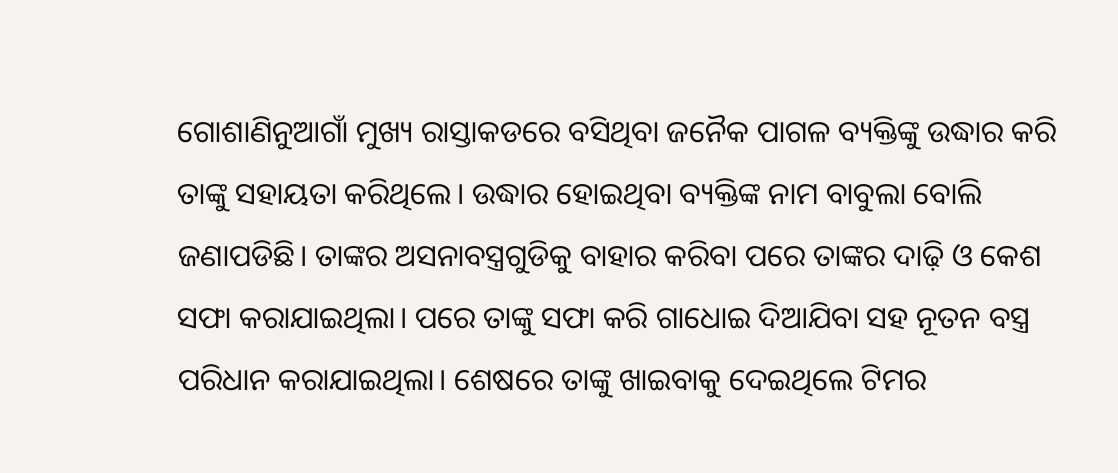ଗୋଶାଣିନୁଆଗାଁ ମୁଖ୍ୟ ରାସ୍ତାକଡରେ ବସିଥିବା ଜନୈକ ପାଗଳ ବ୍ୟକ୍ତିଙ୍କୁ ଉଦ୍ଧାର କରି ତାଙ୍କୁ ସହାୟତା କରିଥିଲେ। ଉଦ୍ଧାର ହୋଇଥିବା ବ୍ୟକ୍ତିଙ୍କ ନାମ ବାବୁଲା ବୋଲି ଜଣାପଡିଛି। ତାଙ୍କର ଅସନାବସ୍ତ୍ରଗୁଡିକୁ ବାହାର କରିବା ପରେ ତାଙ୍କର ଦାଢ଼ି ଓ କେଶ ସଫା କରାଯାଇଥିଲା। ପରେ ତାଙ୍କୁ ସଫା କରି ଗାଧୋଇ ଦିଆଯିବା ସହ ନୂତନ ବସ୍ତ୍ର ପରିଧାନ କରାଯାଇଥିଲା। ଶେଷରେ ତାଙ୍କୁ ଖାଇବାକୁ ଦେଇଥିଲେ ଟିମର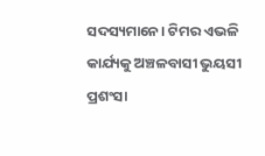ସଦସ୍ୟମାନେ। ଟିମର ଏଭଳି କାର୍ଯ୍ୟକୁ ଅଞ୍ଚଳବାସୀ ଭୁୟସୀ ପ୍ରଶଂସା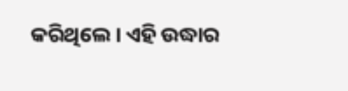କରିଥିଲେ। ଏହି ଉଦ୍ଧାର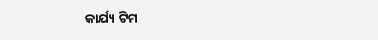କାର୍ଯ୍ୟ ଟିମ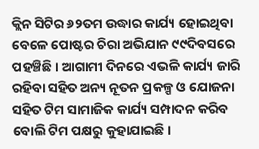କ୍ଲିନ ସିଟିର ୬୨ତମ ଉଦ୍ଧାର କାର୍ଯ୍ୟ ହୋଇଥିବା ବେଳେ ପୋଷ୍ଟର ଚିରା ଅଭିଯାନ ୯୯ଦିବସରେ ପହଞ୍ଚିଛି। ଆଗାମୀ ଦିନରେ ଏଭଳି କାର୍ଯ୍ୟ ଜାରି ରହିବା ସହିତ ଅନ୍ୟ ନୂତନ ପ୍ରକଳ୍ପ ଓ ଯୋଜନା ସହିତ ଟିମ ସାମାଜିକ କାର୍ଯ୍ୟ ସମ୍ପାଦନ କରିବ ବୋଲି ଟିମ ପକ୍ଷରୁ କୁହାଯାଇଛି।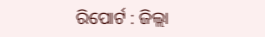ରିପୋର୍ଟ : ଜିଲ୍ଲା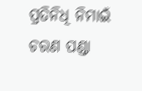ପ୍ରତିନିଧି ନିମାଇଁ ଚରଣ ପଣ୍ଡା